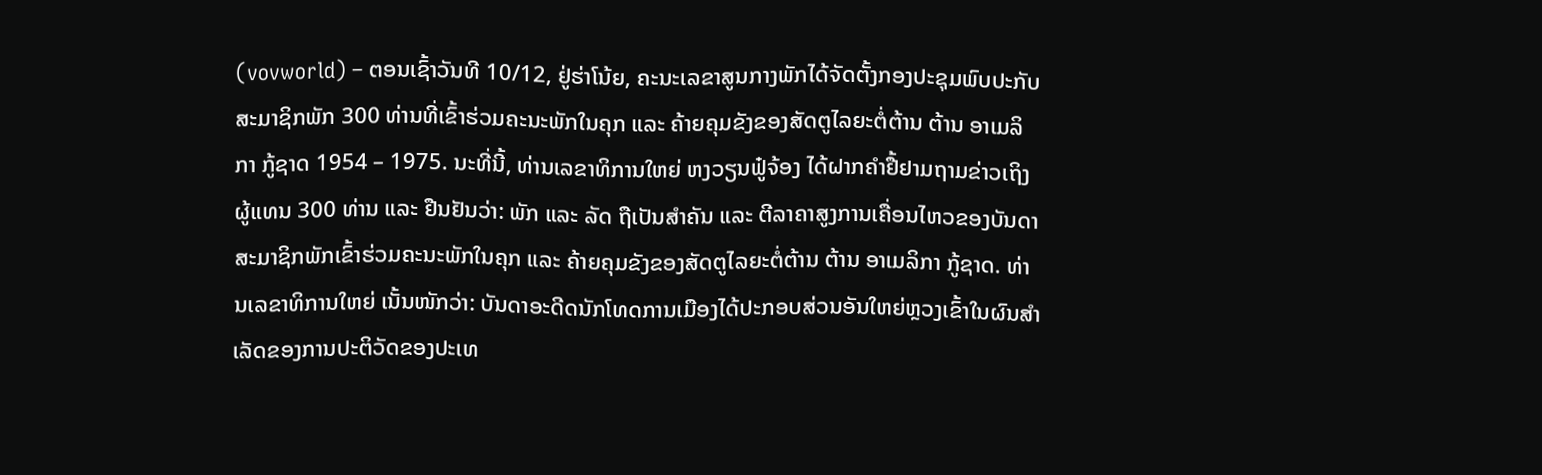(vovworld) – ຕອນເຊົ້າວັນທີ 10/12, ຢູ່ຮ່າໂນ້ຍ, ຄະນະເລຂາສູນກາງພັກໄດ້ຈັດຕັ້ງກອງປະຊຸມພົບປະກັບສະມາຊິກພັກ 300 ທ່ານທີ່ເຂົ້າຮ່ວມຄະນະພັກໃນຄຸກ ແລະ ຄ້າຍຄຸມຂັງຂອງສັດຕູໄລຍະຕໍ່ຕ້ານ ຕ້ານ ອາເມລິກາ ກູ້ຊາດ 1954 – 1975. ນະທີ່ນີ້, ທ່ານເລຂາທິການໃຫຍ່ ຫງວຽນຟູ໋ຈ້ອງ ໄດ້ຝາກຄຳຢື້ຢາມຖາມຂ່າວເຖິງຜູ້ແທນ 300 ທ່ານ ແລະ ຢືນຢັນວ່າ: ພັກ ແລະ ລັດ ຖືເປັນສຳຄັນ ແລະ ຕີລາຄາສູງການເຄື່ອນໄຫວຂອງບັນດາສະມາຊິກພັກເຂົ້າຮ່ວມຄະນະພັກໃນຄຸກ ແລະ ຄ້າຍຄຸມຂັງຂອງສັດຕູໄລຍະຕໍ່ຕ້ານ ຕ້ານ ອາເມລິກາ ກູ້ຊາດ. ທ່ານເລຂາທິການໃຫຍ່ ເນັ້ນໜັກວ່າ: ບັນດາອະດີດນັກໂທດການເມືອງໄດ້ປະກອບສ່ວນອັນໃຫຍ່ຫຼວງເຂົ້າໃນຜົນສຳເລັດຂອງການປະຕິວັດຂອງປະເທ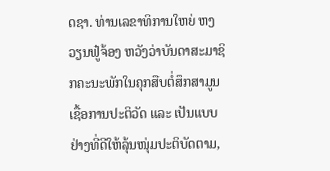ດຊາ. ທ່ານເລຂາທິການໃຫຍ່ ຫງວຽນຟູ໋ຈ້ອງ ຫວັງວ່າບັນດາສະມາຊິກຄະນະພັກໃນຄຸກສືບຕໍ່ສຶກສາມູນເຊື້ອການປະຕິວັດ ແລະ ເປັນແບບຢ່າງທີ່ດີໃຫ້ລຸ້ນໜຸ່ມປະຕິບັດຕາມ,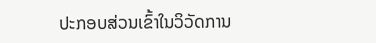ປະກອບສ່ວນເຂົ້າໃນວິວັດການ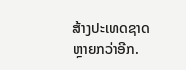ສ້າງປະເທດຊາດຫຼາຍກວ່າອີກ.